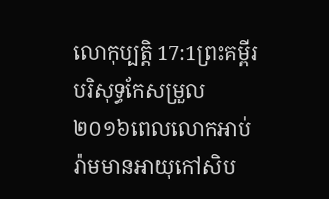លោកុប្បត្តិ 17:1ព្រះគម្ពីរបរិសុទ្ធកែសម្រួល ២០១៦ពេលលោកអាប់រ៉ាមមានអាយុកៅសិប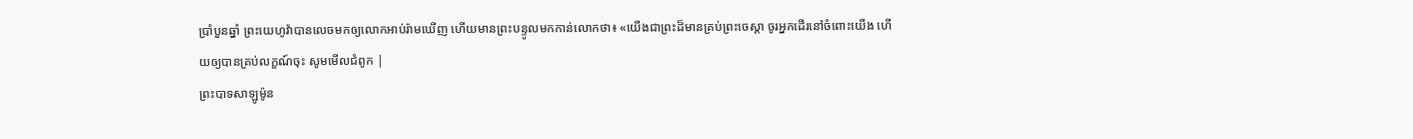ប្រាំបួនឆ្នាំ ព្រះយេហូវ៉ាបានលេចមកឲ្យលោកអាប់រ៉ាមឃើញ ហើយមានព្រះបន្ទូលមកកាន់លោកថា៖ «យើងជាព្រះដ៏មានគ្រប់ព្រះចេស្តា ចូរអ្នកដើរនៅចំពោះយើង ហើយឲ្យបានគ្រប់លក្ខណ៍ចុះ សូមមើលជំពូក |
ព្រះបាទសាឡូម៉ូន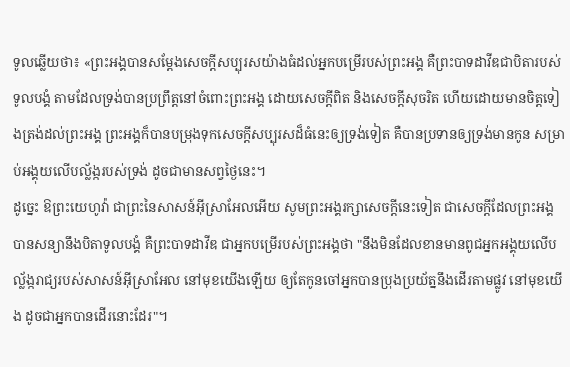ទូលឆ្លើយថា៖ «ព្រះអង្គបានសម្ដែងសេចក្ដីសប្បុរសយ៉ាងធំដល់អ្នកបម្រើរបស់ព្រះអង្គ គឺព្រះបាទដាវីឌជាបិតារបស់ទូលបង្គំ តាមដែលទ្រង់បានប្រព្រឹត្តនៅចំពោះព្រះអង្គ ដោយសេចក្ដីពិត និងសេចក្ដីសុចរិត ហើយដោយមានចិត្តទៀងត្រង់ដល់ព្រះអង្គ ព្រះអង្គក៏បានបម្រុងទុកសេចក្ដីសប្បុរសដ៏ធំនេះឲ្យទ្រង់ទៀត គឺបានប្រទានឲ្យទ្រង់មានកូន សម្រាប់អង្គុយលើបល្ល័ង្ករបស់ទ្រង់ ដូចជាមានសព្វថ្ងៃនេះ។
ដូច្នេះ ឱព្រះយេហូវ៉ា ជាព្រះនៃសាសន៍អ៊ីស្រាអែលអើយ សូមព្រះអង្គរក្សាសេចក្ដីនេះទៀត ជាសេចក្ដីដែលព្រះអង្គបានសន្យានឹងបិតាទូលបង្គំ គឺព្រះបាទដាវីឌ ជាអ្នកបម្រើរបស់ព្រះអង្គថា "នឹងមិនដែលខានមានពូជអ្នកអង្គុយលើបល្ល័ង្ករាជ្យរបស់សាសន៍អ៊ីស្រាអែល នៅមុខយើងឡើយ ឲ្យតែកូនចៅអ្នកបានប្រុងប្រយ័ត្ននឹងដើរតាមផ្លូវ នៅមុខយើង ដូចជាអ្នកបានដើរនោះដែរ"។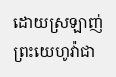ដោយស្រឡាញ់ព្រះយេហូវ៉ាជា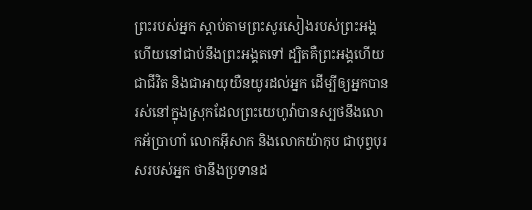ព្រះរបស់អ្នក ស្តាប់តាមព្រះសូរសៀងរបស់ព្រះអង្គ ហើយនៅជាប់នឹងព្រះអង្គតទៅ ដ្បិតគឺព្រះអង្គហើយជាជីវិត និងជាអាយុយឺនយូរដល់អ្នក ដើម្បីឲ្យអ្នកបានរស់នៅក្នុងស្រុកដែលព្រះយេហូវ៉ាបានស្បថនឹងលោកអ័ប្រាហាំ លោកអ៊ីសាក និងលោកយ៉ាកុប ជាបុព្វបុរសរបស់អ្នក ថានឹងប្រទានដ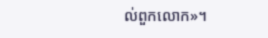ល់ពួកលោក»។